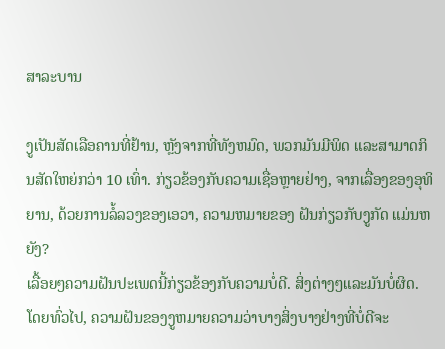ສາລະບານ

ງູເປັນສັດເລືອຄານທີ່ຢ້ານ, ຫຼັງຈາກທີ່ທັງຫມົດ, ພວກມັນມີພິດ ແລະສາມາດກິນສັດໃຫຍ່ກວ່າ 10 ເທົ່າ. ກ່ຽວຂ້ອງກັບຄວາມເຊື່ອຫຼາຍຢ່າງ, ຈາກເລື່ອງຂອງອຸທິຍານ, ດ້ວຍການລໍ້ລວງຂອງເອວາ, ຄວາມຫມາຍຂອງ ຝັນກ່ຽວກັບງູກັດ ແມ່ນຫຍັງ?
ເລື້ອຍໆຄວາມຝັນປະເພດນີ້ກ່ຽວຂ້ອງກັບຄວາມບໍ່ດີ. ສິ່ງຕ່າງໆແລະມັນບໍ່ຜິດ. ໂດຍທົ່ວໄປ, ຄວາມຝັນຂອງງູຫມາຍຄວາມວ່າບາງສິ່ງບາງຢ່າງທີ່ບໍ່ດີຈະ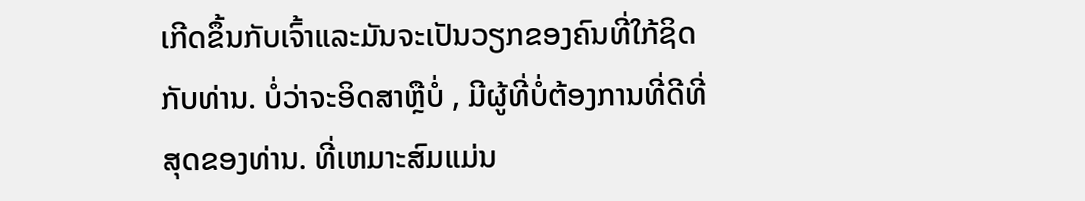ເກີດຂຶ້ນກັບເຈົ້າແລະມັນຈະເປັນວຽກຂອງຄົນທີ່ໃກ້ຊິດກັບທ່ານ. ບໍ່ວ່າຈະອິດສາຫຼືບໍ່ , ມີຜູ້ທີ່ບໍ່ຕ້ອງການທີ່ດີທີ່ສຸດຂອງທ່ານ. ທີ່ເຫມາະສົມແມ່ນ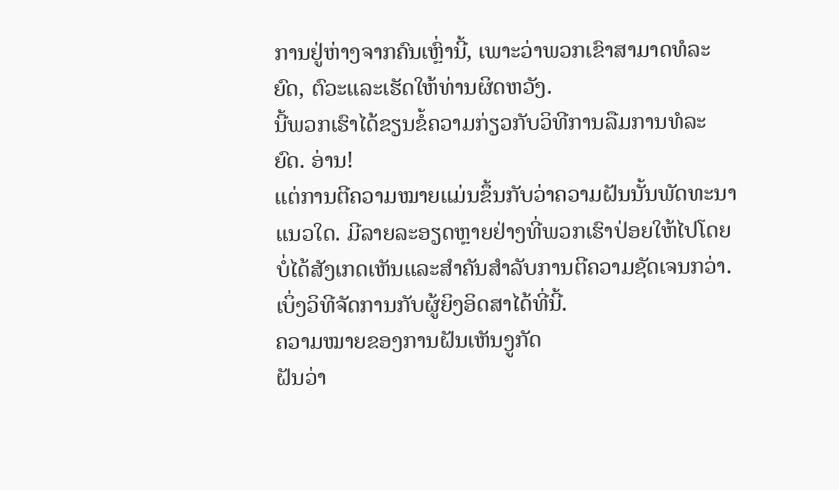ການຢູ່ຫ່າງຈາກຄົນເຫຼົ່ານີ້, ເພາະວ່າພວກເຂົາສາມາດທໍລະຍົດ, ຕົວະແລະເຮັດໃຫ້ທ່ານຜິດຫວັງ.
ນີ້ພວກເຮົາໄດ້ຂຽນຂໍ້ຄວາມກ່ຽວກັບວິທີການລືມການທໍລະຍົດ. ອ່ານ!
ແຕ່ການຕີຄວາມໝາຍແມ່ນຂຶ້ນກັບວ່າຄວາມຝັນນັ້ນພັດທະນາແນວໃດ. ມີລາຍລະອຽດຫຼາຍຢ່າງທີ່ພວກເຮົາປ່ອຍໃຫ້ໄປໂດຍບໍ່ໄດ້ສັງເກດເຫັນແລະສໍາຄັນສໍາລັບການຕີຄວາມຊັດເຈນກວ່າ. ເບິ່ງວິທີຈັດການກັບຜູ້ຍິງອິດສາໄດ້ທີ່ນີ້.
ຄວາມໝາຍຂອງການຝັນເຫັນງູກັດ
ຝັນວ່າ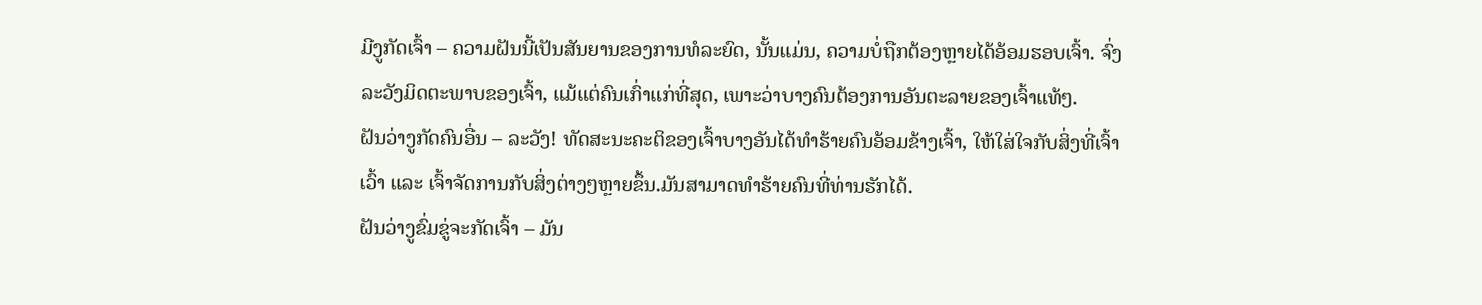ມີງູກັດເຈົ້າ – ຄວາມຝັນນີ້ເປັນສັນຍານຂອງການທໍລະຍົດ, ນັ້ນແມ່ນ, ຄວາມບໍ່ຖືກຕ້ອງຫຼາຍໄດ້ອ້ອມຮອບເຈົ້າ. ຈົ່ງລະວັງມິດຕະພາບຂອງເຈົ້າ, ແມ້ແຕ່ຄົນເກົ່າແກ່ທີ່ສຸດ, ເພາະວ່າບາງຄົນຕ້ອງການອັນຕະລາຍຂອງເຈົ້າແທ້ໆ.
ຝັນວ່າງູກັດຄົນອື່ນ – ລະວັງ! ທັດສະນະຄະຕິຂອງເຈົ້າບາງອັນໄດ້ທຳຮ້າຍຄົນອ້ອມຂ້າງເຈົ້າ, ໃຫ້ໃສ່ໃຈກັບສິ່ງທີ່ເຈົ້າເວົ້າ ແລະ ເຈົ້າຈັດການກັບສິ່ງຕ່າງໆຫຼາຍຂຶ້ນ.ມັນສາມາດທໍາຮ້າຍຄົນທີ່ທ່ານຮັກໄດ້.
ຝັນວ່າງູຂົ່ມຂູ່ຈະກັດເຈົ້າ – ມັນ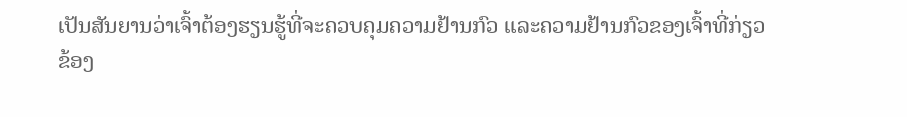ເປັນສັນຍານວ່າເຈົ້າຕ້ອງຮຽນຮູ້ທີ່ຈະຄວບຄຸມຄວາມຢ້ານກົວ ແລະຄວາມຢ້ານກົວຂອງເຈົ້າທີ່ກ່ຽວຂ້ອງ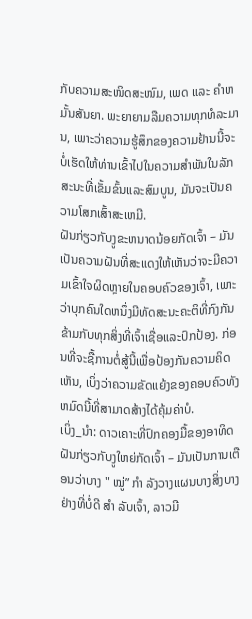ກັບຄວາມສະໜິດສະໜົມ, ເພດ ແລະ ຄໍາຫມັ້ນສັນຍາ. ພະຍາຍາມລືມຄວາມທຸກທໍລະມານ, ເພາະວ່າຄວາມຮູ້ສຶກຂອງຄວາມຢ້ານນີ້ຈະບໍ່ເຮັດໃຫ້ທ່ານເຂົ້າໄປໃນຄວາມສໍາພັນໃນລັກສະນະທີ່ເຂັ້ມຂົ້ນແລະສົມບູນ, ມັນຈະເປັນຄວາມໂສກເສົ້າສະເຫມີ.
ຝັນກ່ຽວກັບງູຂະຫນາດນ້ອຍກັດເຈົ້າ – ມັນເປັນຄວາມຝັນທີ່ສະແດງໃຫ້ເຫັນວ່າຈະມີຄວາມເຂົ້າໃຈຜິດຫຼາຍໃນຄອບຄົວຂອງເຈົ້າ, ເພາະວ່າບຸກຄົນໃດຫນຶ່ງມີທັດສະນະຄະຕິທີ່ກົງກັນຂ້າມກັບທຸກສິ່ງທີ່ເຈົ້າເຊື່ອແລະປົກປ້ອງ. ກ່ອນທີ່ຈະຊື້ການຕໍ່ສູ້ນີ້ເພື່ອປ້ອງກັນຄວາມຄິດເຫັນ, ເບິ່ງວ່າຄວາມຂັດແຍ້ງຂອງຄອບຄົວທັງຫມົດນີ້ທີ່ສາມາດສ້າງໄດ້ຄຸ້ມຄ່າບໍ.
ເບິ່ງ_ນຳ: ດາວເຄາະທີ່ປົກຄອງມື້ຂອງອາທິດຝັນກ່ຽວກັບງູໃຫຍ່ກັດເຈົ້າ – ມັນເປັນການເຕືອນວ່າບາງ " ໝູ່” ກຳ ລັງວາງແຜນບາງສິ່ງບາງຢ່າງທີ່ບໍ່ດີ ສຳ ລັບເຈົ້າ, ລາວມີ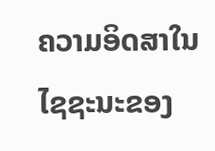ຄວາມອິດສາໃນໄຊຊະນະຂອງ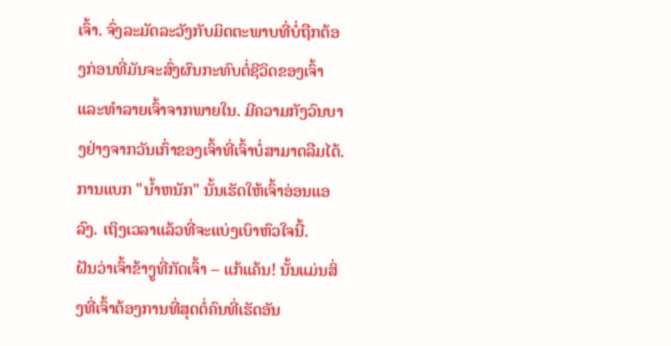ເຈົ້າ. ຈົ່ງລະມັດລະວັງກັບມິດຕະພາບທີ່ບໍ່ຖືກຕ້ອງກ່ອນທີ່ມັນຈະສົ່ງຜົນກະທົບຕໍ່ຊີວິດຂອງເຈົ້າແລະທໍາລາຍເຈົ້າຈາກພາຍໃນ. ມີຄວາມກັງວົນບາງຢ່າງຈາກວັນເກົ່າຂອງເຈົ້າທີ່ເຈົ້າບໍ່ສາມາດລືມໄດ້. ການແບກ "ນ້ຳຫນັກ" ນັ້ນເຮັດໃຫ້ເຈົ້າອ່ອນແອລົງ. ເຖິງເວລາແລ້ວທີ່ຈະແບ່ງເບົາຫົວໃຈນີ້.
ຝັນວ່າເຈົ້າຂ້າງູທີ່ກັດເຈົ້າ – ແກ້ແຄ້ນ! ນັ້ນແມ່ນສິ່ງທີ່ເຈົ້າຕ້ອງການທີ່ສຸດຕໍ່ຄົນທີ່ເຮັດອັນ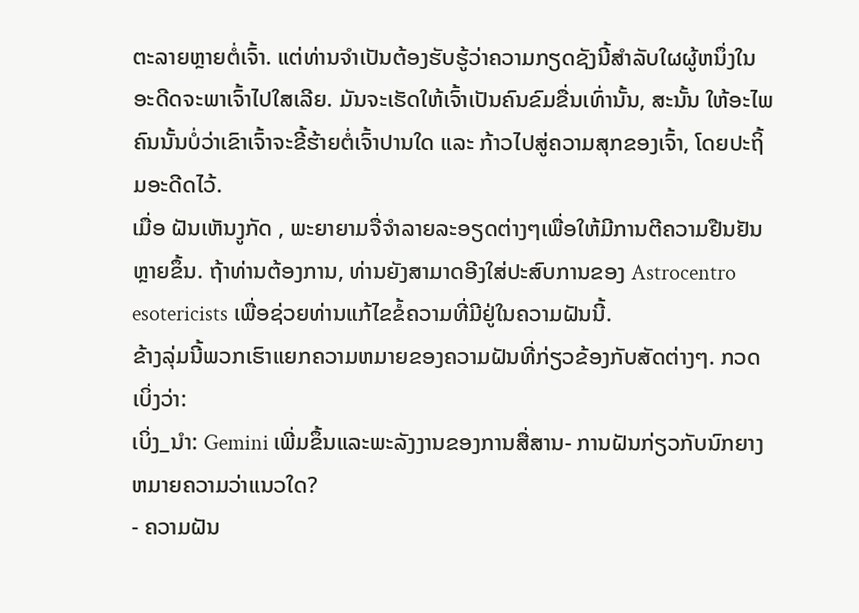ຕະລາຍຫຼາຍຕໍ່ເຈົ້າ. ແຕ່ທ່ານຈໍາເປັນຕ້ອງຮັບຮູ້ວ່າຄວາມກຽດຊັງນີ້ສໍາລັບໃຜຜູ້ຫນຶ່ງໃນອະດີດຈະພາເຈົ້າໄປໃສເລີຍ. ມັນຈະເຮັດໃຫ້ເຈົ້າເປັນຄົນຂົມຂື່ນເທົ່ານັ້ນ, ສະນັ້ນ ໃຫ້ອະໄພຄົນນັ້ນບໍ່ວ່າເຂົາເຈົ້າຈະຂີ້ຮ້າຍຕໍ່ເຈົ້າປານໃດ ແລະ ກ້າວໄປສູ່ຄວາມສຸກຂອງເຈົ້າ, ໂດຍປະຖິ້ມອະດີດໄວ້.
ເມື່ອ ຝັນເຫັນງູກັດ , ພະຍາຍາມຈື່ຈໍາລາຍລະອຽດຕ່າງໆເພື່ອໃຫ້ມີການຕີຄວາມຢືນຢັນຫຼາຍຂຶ້ນ. ຖ້າທ່ານຕ້ອງການ, ທ່ານຍັງສາມາດອີງໃສ່ປະສົບການຂອງ Astrocentro esotericists ເພື່ອຊ່ວຍທ່ານແກ້ໄຂຂໍ້ຄວາມທີ່ມີຢູ່ໃນຄວາມຝັນນີ້.
ຂ້າງລຸ່ມນີ້ພວກເຮົາແຍກຄວາມຫມາຍຂອງຄວາມຝັນທີ່ກ່ຽວຂ້ອງກັບສັດຕ່າງໆ. ກວດເບິ່ງວ່າ:
ເບິ່ງ_ນຳ: Gemini ເພີ່ມຂຶ້ນແລະພະລັງງານຂອງການສື່ສານ- ການຝັນກ່ຽວກັບນົກຍາງຫມາຍຄວາມວ່າແນວໃດ?
- ຄວາມຝັນ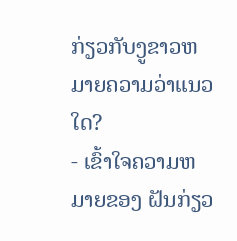ກ່ຽວກັບງູຂາວຫມາຍຄວາມວ່າແນວໃດ?
- ເຂົ້າໃຈຄວາມຫມາຍຂອງ ຝັນກ່ຽວ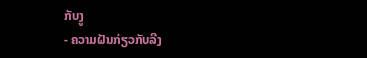ກັບງູ
- ຄວາມຝັນກ່ຽວກັບລີງ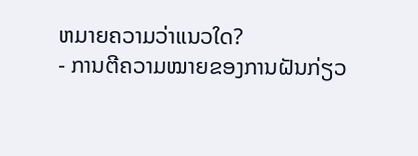ຫມາຍຄວາມວ່າແນວໃດ?
- ການຕີຄວາມໝາຍຂອງການຝັນກ່ຽວ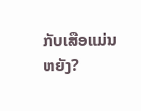ກັບເສືອແມ່ນຫຍັງ?